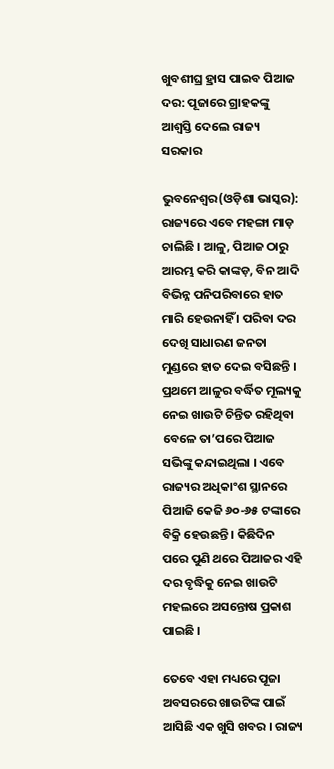ଖୁବଶୀଘ୍ର ହ୍ରାସ ପାଇବ ପିଆଜ ଦର: ପୂଜାରେ ଗ୍ରାହକଙ୍କୁ ଆଶ୍ୱସ୍ତି ଦେଲେ ରାଜ୍ୟ ସରକାର

ଭୁବନେଶ୍ୱର(ଓଡ଼ିଶା ଭାସ୍କର): ରାଜ୍ୟରେ ଏବେ ମହଙ୍ଗା ମାଡ଼ ଚାଲିଛି । ଆଳୁ, ପିଆଜ ଠାରୁ ଆରମ୍ଭ କରି କାଙ୍କଡ଼, ବିନ ଆଦି ବିଭିନ୍ନ ପନିପରିବାରେ ହାତ ମାରି ହେଉନାହିଁ । ପରିବା ଦର ଦେଖି ସାଧାରଣ ଜନତା ମୁଣ୍ଡରେ ହାତ ଦେଇ ବସିଛନ୍ତି । ପ୍ରଥମେ ଆଳୁର ବର୍ଦ୍ଧିତ ମୂଲ୍ୟକୁ ନେଇ ଖାଉଟି ଚିନ୍ତିତ ରହିଥିବା ବେଳେ ତା’ପରେ ପିଆଜ ସଭିଙ୍କୁ କନ୍ଦାଇଥିଲା । ଏବେ ରାଜ୍ୟର ଅଧିକାଂଶ ସ୍ଥାନରେ ପିଆଜି କେଜି ୬୦-୬୫ ଟଙ୍କାରେ ବିକ୍ରି ହେଉଛନ୍ତି । କିଛିଦିନ ପରେ ପୁଣି ଥରେ ପିଆଜର ଏହି ଦର ବୃଦ୍ଧିକୁ ନେଇ ଖାଉଟି ମହଲରେ ଅସନ୍ତୋଷ ପ୍ରକାଶ ପାଇଛି ।

ତେବେ ଏହା ମଧ୍ୟରେ ପୂଜା ଅବସରରେ ଖାଉଟିଙ୍କ ପାଇଁ ଆସିଛି ଏକ ଖୁସି ଖବର । ରାଜ୍ୟ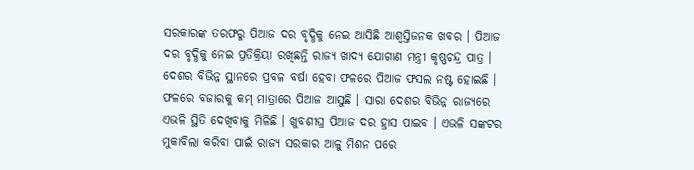ସରକାରଙ୍କ ତରଫରୁ ପିଆଜ ଦର ବୃଦ୍ଧିକୁ ନେଇ ଆସିଛି ଆଶ୍ୱସ୍ତିଜନକ ଖବର । ପିଆଜ ଦର ବୃଦ୍ଧିକୁ ନେଇ ପ୍ରତିକ୍ରିୟା ରଖିଛନ୍ତି ରାଜ୍ୟ ଖାଦ୍ୟ ଯୋଗାଣ ମନ୍ତ୍ରୀ କୃଷ୍ଣଚନ୍ଦ୍ର ପାତ୍ର । ଦେଶର ବିଭିନ୍ନ ସ୍ଥାନରେ ପ୍ରବଳ ବର୍ଷା ହେବା ଫଳରେ ପିଆଜ ଫସଲ ନଷ୍ଟ ହୋଇଛି । ଫଳରେ ବଜାରକୁ କମ୍ ମାତ୍ରାରେ ପିଆଜ ଆସୁଛି । ସାରା ଦେଶର ବିଭିନ୍ନ ରାଜ୍ୟରେ ଏଭଳି ସ୍ଥିତି ଦେଖିବାକୁ ମିଳିଛି । ଖୁବଶୀଘ୍ର ପିଆଜ ଦର ହ୍ରାସ ପାଇବ । ଏଭଳି ସଙ୍କଟର ମୁକାବିଲା କରିବା ପାଇଁ ରାଜ୍ୟ ସରକାର ଆଳୁ ମିଶନ ପରେ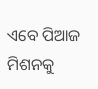ଏବେ ପିଆଜ ମିଶନକୁ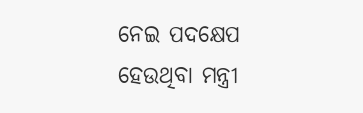ନେଇ ପଦକ୍ଷେପ ହେଉଥିବା ମନ୍ତ୍ରୀ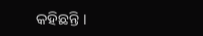କହିଛନ୍ତି ।